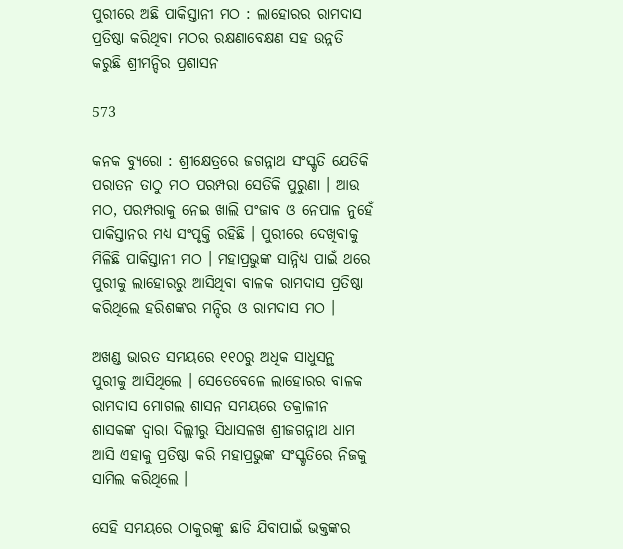ପୁରୀରେ ଅଛି ପାକିସ୍ତାନୀ ମଠ : ଲାହୋରର ରାମଦାସ ପ୍ରତିଷ୍ଠା କରିଥିବା ମଠର ରକ୍ଷଣାବେକ୍ଷଣ ସହ ଉନ୍ନତି କରୁଛି ଶ୍ରୀମନ୍ଦିର ପ୍ରଶାସନ

573

କନକ ବ୍ୟୁରୋ : ଶ୍ରୀକ୍ଷେତ୍ରରେ ଜଗନ୍ନାଥ ସଂସ୍କୃତି ଯେତିକି ପରାତନ ତାଠୁ ମଠ ପରମ୍ପରା ସେତିକି ପୁରୁଣା । ଆଉ ମଠ, ପରମ୍ପରାକୁ ନେଇ ଖାଲି ପଂଜାବ ଓ ନେପାଳ ନୁହେଁ ପାକିସ୍ତାନର ମଧ୍ୟ ସଂପୃକ୍ତି ରହିଛି । ପୁରୀରେ ଦେଖିବାକୁ ମିଳିଛି ପାକିସ୍ତାନୀ ମଠ । ମହାପ୍ରଭୁଙ୍କ ସାନ୍ନିଧ୍ୟ ପାଇଁ ଥରେ ପୁରୀକୁ ଲାହୋରରୁ ଆସିଥିବା ବାଳକ ରାମଦାସ ପ୍ରତିଷ୍ଠା କରିଥିଲେ ହରିଶଙ୍କର ମନ୍ଦିର ଓ ରାମଦାସ ମଠ ।

ଅଖଣ୍ଡ ଭାରତ ସମୟରେ ୧୧୦ରୁ ଅଧିକ ସାଧୁସନ୍ଥ ପୁରୀକୁ ଆସିଥିଲେ । ସେତେବେଳେ ଲାହୋରର ବାଳକ ରାମଦାସ ମୋଗଲ ଶାସନ ସମୟରେ ତକ୍ରାଳୀନ ଶାସକଙ୍କ ଦ୍ୱାରା ଦିଲ୍ଲୀରୁ ସିଧାସଳଖ ଶ୍ରୀଜଗନ୍ନାଥ ଧାମ ଆସି ଏହାକୁ ପ୍ରତିଷ୍ଠା କରି ମହାପ୍ରଭୁଙ୍କ ସଂସ୍କୃତିରେ ନିଜକୁ ସାମିଲ କରିଥିଲେ ।

ସେହି ସମୟରେ ଠାକୁରଙ୍କୁ ଛାଡି ଯିବାପାଇଁ ଭକ୍ତଙ୍କର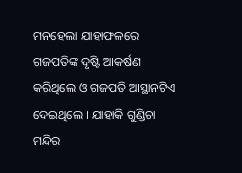ମନହେଲା ଯାହାଫଳରେ ଗଜପତିଙ୍କ ଦୃଷ୍ଟି ଆକର୍ଷଣ କରିଥିଲେ ଓ ଗଜପତି ଆସ୍ଥାନଟିଏ ଦେଇଥିଲେ । ଯାହାକି ଗୁଣ୍ଡିଚା ମନ୍ଦିର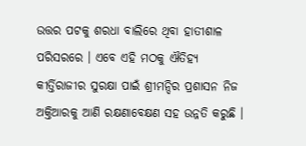ଉତ୍ତର ପଟକୁ ଶରଧା ବାଲିରେ ଥିବା ହାତୀଶାଳ ପରିସରରେ । ଏବେ ଏହି ମଠକୁ ଐତିହ୍ୟ କୀର୍ତ୍ତିରାଜୀର ସୁରକ୍ଷା ପାଇଁ ଶ୍ରୀମନ୍ଦିର ପ୍ରଶାସନ ନିଜ ଅକ୍ତିଆରକୁ ଆଣି ରକ୍ଷଣାବେକ୍ଷଣ ସହ ଉନ୍ନତି କରୁଛି ।